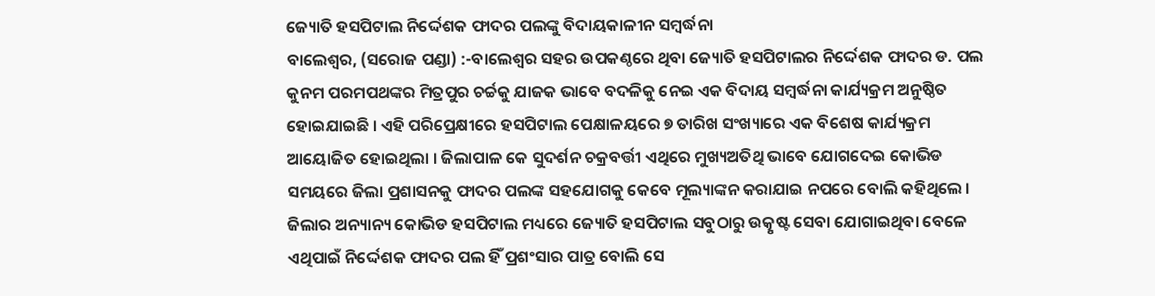ଜ୍ୟୋତି ହସପିଟାଲ ନିର୍ଦ୍ଦେଶକ ଫାଦର ପଲଙ୍କୁ ବିଦାୟକାଳୀନ ସମ୍ବର୍ଦ୍ଧନା
ବାଲେଶ୍ୱର, (ସରୋଜ ପଣ୍ଡା) :-ବାଲେଶ୍ୱର ସହର ଉପକଣ୍ଠରେ ଥିବା ଜ୍ୟୋତି ହସପିଟାଲର ନିର୍ଦ୍ଦେଶକ ଫାଦର ଡ. ପଲ କୁନମ ପରମପଥଙ୍କର ମିତ୍ରପୁର ଚର୍ଚ୍ଚକୁ ଯାଜକ ଭାବେ ବଦଳିକୁ ନେଇ ଏକ ବିଦାୟ ସମ୍ବର୍ଦ୍ଧନା କାର୍ଯ୍ୟକ୍ରମ ଅନୁଷ୍ଠିତ ହୋଇଯାଇଛି । ଏହି ପରିପ୍ରେକ୍ଷୀରେ ହସପିଟାଲ ପେକ୍ଷାଳୟରେ ୭ ତାରିଖ ସଂଖ୍ୟାରେ ଏକ ବିଶେଷ କାର୍ଯ୍ୟକ୍ରମ ଆୟୋଜିତ ହୋଇଥିଲା । ଜିଲାପାଳ କେ ସୁଦର୍ଶନ ଚକ୍ରବର୍ତ୍ତୀ ଏଥିରେ ମୁଖ୍ୟଅତିଥି ଭାବେ ଯୋଗଦେଇ କୋଭିଡ ସମୟରେ ଜିଲା ପ୍ରଶାସନକୁ ଫାଦର ପଲଙ୍କ ସହଯୋଗକୁ କେବେ ମୂଲ୍ୟାଙ୍କନ କରାଯାଇ ନପରେ ବୋଲି କହିଥିଲେ । ଜିଲାର ଅନ୍ୟାନ୍ୟ କୋଭିଡ ହସପିଟାଲ ମଧ୍ୟରେ ଜ୍ୟୋତି ହସପିଟାଲ ସବୁଠାରୁ ଉତ୍କୃଷ୍ଟ ସେବା ଯୋଗାଇଥିବା ବେଳେ ଏଥିପାଇଁ ନିର୍ଦ୍ଦେଶକ ଫାଦର ପଲ ହିଁ ପ୍ରଶଂସାର ପାତ୍ର ବୋଲି ସେ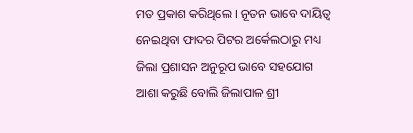ମତ ପ୍ରକାଶ କରିଥିଲେ । ନୂତନ ଭାବେ ଦାୟିତ୍ୱ ନେଇଥିବା ଫାଦର ପିଟର ଅର୍କେଲଠାରୁ ମଧ୍ୟ ଜିଲା ପ୍ରଶାସନ ଅନୁରୂପ ଭାବେ ସହଯୋଗ ଆଶା କରୁଛି ବୋଲି ଜିଲାପାଳ ଶ୍ରୀ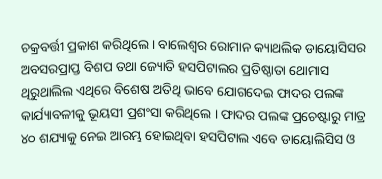ଚକ୍ରବର୍ତ୍ତୀ ପ୍ରକାଶ କରିଥିଲେ । ବାଲେଶ୍ୱର ରୋମାନ କ୍ୟାଥଲିକ ଡାୟୋସିସର ଅବସରପ୍ରାପ୍ତ ବିଶପ ତଥା ଜ୍ୟୋତି ହସପିଟାଲର ପ୍ରତିଷ୍ଠାତା ଥୋମାସ ଥିରୁଥାଲିଲ ଏଥିରେ ବିଶେଷ ଅତିଥି ଭାବେ ଯୋଗଦେଇ ଫାଦର ପଲଙ୍କ କାର୍ଯ୍ୟାବଳୀକୁ ଭୂୟସୀ ପ୍ରଶଂସା କରିଥିଲେ । ଫାଦର ପଲଙ୍କ ପ୍ରଚେଷ୍ଟାରୁ ମାତ୍ର ୪୦ ଶଯ୍ୟାକୁ ନେଇ ଆରମ୍ଭ ହୋଇଥିବା ହସପିଟାଲ ଏବେ ଡାୟୋଲିସିସ ଓ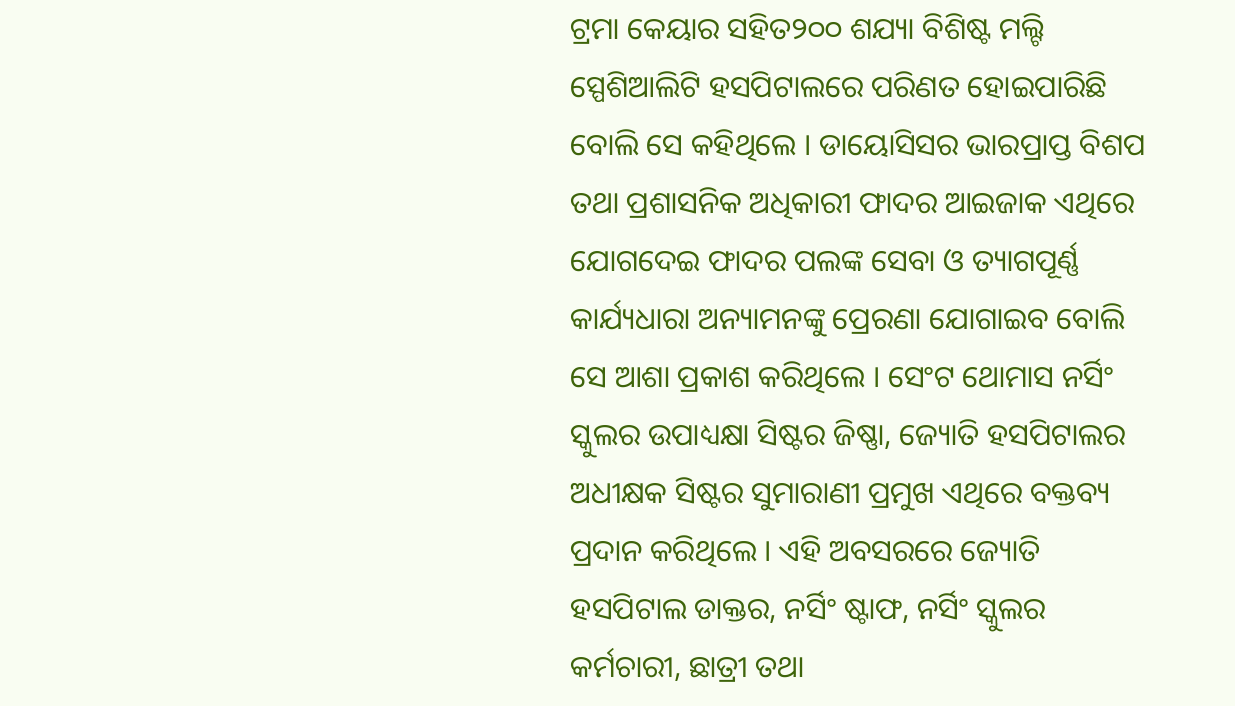ଟ୍ରମା କେୟାର ସହିତ୨୦୦ ଶଯ୍ୟା ବିଶିଷ୍ଟ ମଲ୍ଟି ସ୍ପେଶିଆଲିଟି ହସପିଟାଲରେ ପରିଣତ ହୋଇପାରିଛି ବୋଲି ସେ କହିଥିଲେ । ଡାୟୋସିସର ଭାରପ୍ରାପ୍ତ ବିଶପ ତଥା ପ୍ରଶାସନିକ ଅଧିକାରୀ ଫାଦର ଆଇଜାକ ଏଥିରେ ଯୋଗଦେଇ ଫାଦର ପଲଙ୍କ ସେବା ଓ ତ୍ୟାଗପୂର୍ଣ୍ଣ କାର୍ଯ୍ୟଧାରା ଅନ୍ୟାମନଙ୍କୁ ପ୍ରେରଣା ଯୋଗାଇବ ବୋଲି ସେ ଆଶା ପ୍ରକାଶ କରିଥିଲେ । ସେଂଟ ଥୋମାସ ନର୍ସିଂ ସ୍କୁଲର ଉପାଧ୍ୟକ୍ଷା ସିଷ୍ଟର ଜିଷ୍ଣା, ଜ୍ୟୋତି ହସପିଟାଲର ଅଧୀକ୍ଷକ ସିଷ୍ଟର ସୁମାରାଣୀ ପ୍ରମୁଖ ଏଥିରେ ବକ୍ତବ୍ୟ ପ୍ରଦାନ କରିଥିଲେ । ଏହି ଅବସରରେ ଜ୍ୟୋତି ହସପିଟାଲ ଡାକ୍ତର, ନର୍ସିଂ ଷ୍ଟାଫ, ନର୍ସିଂ ସ୍କୁଲର କର୍ମଚାରୀ, ଛାତ୍ରୀ ତଥା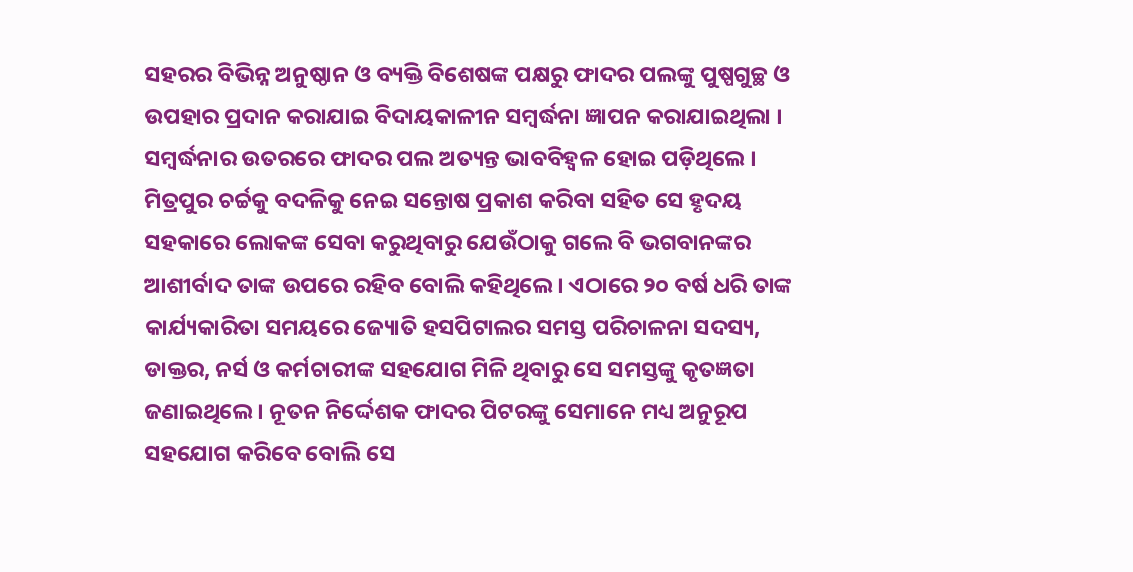ସହରର ବିଭିନ୍ନ ଅନୁଷ୍ଠାନ ଓ ବ୍ୟକ୍ତି ବିଶେଷଙ୍କ ପକ୍ଷରୁ ଫାଦର ପଲଙ୍କୁ ପୁଷ୍ପଗୁଚ୍ଛ ଓ ଉପହାର ପ୍ରଦାନ କରାଯାଇ ବିଦାୟକାଳୀନ ସମ୍ବର୍ଦ୍ଧନା ଜ୍ଞାପନ କରାଯାଇଥିଲା । ସମ୍ବର୍ଦ୍ଧନାର ଉତରରେ ଫାଦର ପଲ ଅତ୍ୟନ୍ତ ଭାବବିହ୍ୱଳ ହୋଇ ପଡ଼ିଥିଲେ । ମିତ୍ରପୁର ଚର୍ଚ୍ଚକୁ ବଦଳିକୁ ନେଇ ସନ୍ତୋଷ ପ୍ରକାଶ କରିବା ସହିତ ସେ ହୃଦୟ ସହକାରେ ଲୋକଙ୍କ ସେବା କରୁଥିବାରୁ ଯେଉଁଠାକୁ ଗଲେ ବି ଭଗବାନଙ୍କର ଆଶୀର୍ବାଦ ତାଙ୍କ ଉପରେ ରହିବ ବୋଲି କହିଥିଲେ । ଏଠାରେ ୨୦ ବର୍ଷ ଧରି ତାଙ୍କ କାର୍ଯ୍ୟକାରିତା ସମୟରେ ଜ୍ୟୋତି ହସପିଟାଲର ସମସ୍ତ ପରିଚାଳନା ସଦସ୍ୟ, ଡାକ୍ତର, ନର୍ସ ଓ କର୍ମଚାରୀଙ୍କ ସହଯୋଗ ମିଳି ଥିବାରୁ ସେ ସମସ୍ତଙ୍କୁ କୃତଜ୍ଞତା ଜଣାଇଥିଲେ । ନୂତନ ନିର୍ଦ୍ଦେଶକ ଫାଦର ପିଟରଙ୍କୁ ସେମାନେ ମଧ୍ୟ ଅନୁରୂପ ସହଯୋଗ କରିବେ ବୋଲି ସେ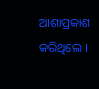ଆଶାପ୍ରକାଶ କରିଥିଲେ ।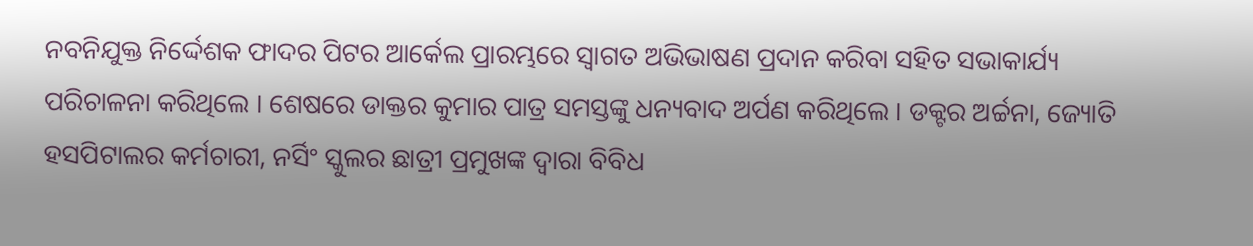ନବନିଯୁକ୍ତ ନିର୍ଦ୍ଦେଶକ ଫାଦର ପିଟର ଆର୍କେଲ ପ୍ରାରମ୍ଭରେ ସ୍ୱାଗତ ଅଭିଭାଷଣ ପ୍ରଦାନ କରିବା ସହିତ ସଭାକାର୍ଯ୍ୟ ପରିଚାଳନା କରିଥିଲେ । ଶେଷରେ ଡାକ୍ତର କୁମାର ପାତ୍ର ସମସ୍ତଙ୍କୁ ଧନ୍ୟବାଦ ଅର୍ପଣ କରିଥିଲେ । ଡକ୍ଟର ଅର୍ଚ୍ଚନା, ଜ୍ୟୋତି ହସପିଟାଲର କର୍ମଚାରୀ, ନର୍ସିଂ ସ୍କୁଲର ଛାତ୍ରୀ ପ୍ରମୁଖଙ୍କ ଦ୍ୱାରା ବିବିଧ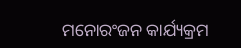ମନୋରଂଜନ କାର୍ଯ୍ୟକ୍ରମ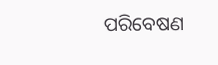ପରିବେଷଣ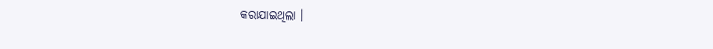କରାଯାଇଥିଲା ।